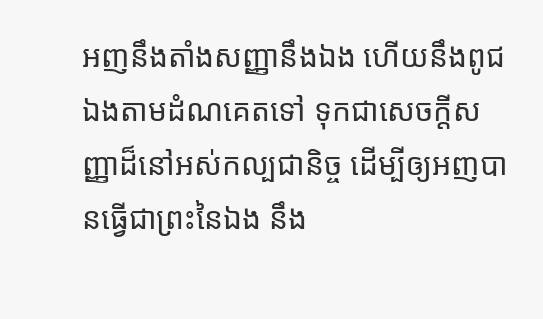អញនឹងតាំងសញ្ញានឹងឯង ហើយនឹងពូជឯងតាមដំណគេតទៅ ទុកជាសេចក្ដីសញ្ញាដ៏នៅអស់កល្បជានិច្ច ដើម្បីឲ្យអញបានធ្វើជាព្រះនៃឯង នឹង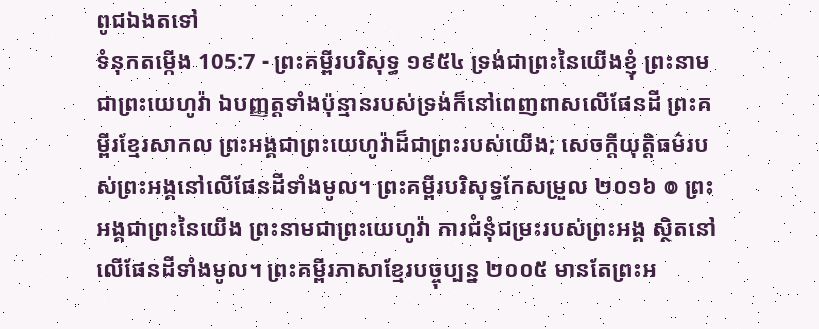ពូជឯងតទៅ
ទំនុកតម្កើង 105:7 - ព្រះគម្ពីរបរិសុទ្ធ ១៩៥៤ ទ្រង់ជាព្រះនៃយើងខ្ញុំ ព្រះនាមជាព្រះយេហូវ៉ា ឯបញ្ញត្តទាំងប៉ុន្មានរបស់ទ្រង់ក៏នៅពេញពាសលើផែនដី ព្រះគម្ពីរខ្មែរសាកល ព្រះអង្គជាព្រះយេហូវ៉ាដ៏ជាព្រះរបស់យើង; សេចក្ដីយុត្តិធម៌របស់ព្រះអង្គនៅលើផែនដីទាំងមូល។ ព្រះគម្ពីរបរិសុទ្ធកែសម្រួល ២០១៦ ៙ ព្រះអង្គជាព្រះនៃយើង ព្រះនាមជាព្រះយេហូវ៉ា ការជំនុំជម្រះរបស់ព្រះអង្គ ស្ថិតនៅលើផែនដីទាំងមូល។ ព្រះគម្ពីរភាសាខ្មែរបច្ចុប្បន្ន ២០០៥ មានតែព្រះអ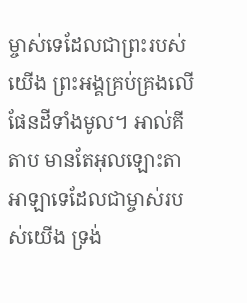ម្ចាស់ទេដែលជាព្រះរបស់យើង ព្រះអង្គគ្រប់គ្រងលើផែនដីទាំងមូល។ អាល់គីតាប មានតែអុលឡោះតាអាឡាទេដែលជាម្ចាស់របស់យើង ទ្រង់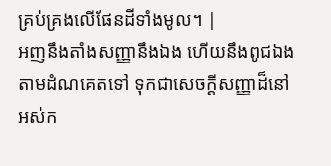គ្រប់គ្រងលើផែនដីទាំងមូល។ |
អញនឹងតាំងសញ្ញានឹងឯង ហើយនឹងពូជឯងតាមដំណគេតទៅ ទុកជាសេចក្ដីសញ្ញាដ៏នៅអស់ក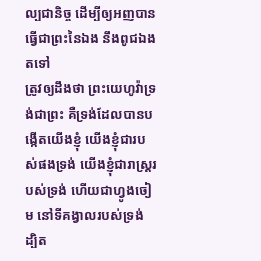ល្បជានិច្ច ដើម្បីឲ្យអញបានធ្វើជាព្រះនៃឯង នឹងពូជឯងតទៅ
ត្រូវឲ្យដឹងថា ព្រះយេហូវ៉ាទ្រង់ជាព្រះ គឺទ្រង់ដែលបានបង្កើតយើងខ្ញុំ យើងខ្ញុំជារបស់ផងទ្រង់ យើងខ្ញុំជារាស្ត្ររបស់ទ្រង់ ហើយជាហ្វូងចៀម នៅទីគង្វាលរបស់ទ្រង់
ដ្បិត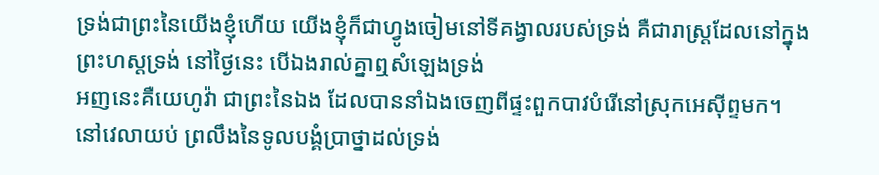ទ្រង់ជាព្រះនៃយើងខ្ញុំហើយ យើងខ្ញុំក៏ជាហ្វូងចៀមនៅទីគង្វាលរបស់ទ្រង់ គឺជារាស្ត្រដែលនៅក្នុងព្រះហស្តទ្រង់ នៅថ្ងៃនេះ បើឯងរាល់គ្នាឮសំឡេងទ្រង់
អញនេះគឺយេហូវ៉ា ជាព្រះនៃឯង ដែលបាននាំឯងចេញពីផ្ទះពួកបាវបំរើនៅស្រុកអេស៊ីព្ទមក។
នៅវេលាយប់ ព្រលឹងនៃទូលបង្គំប្រាថ្នាដល់ទ្រង់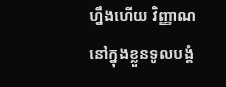ហ្នឹងហើយ វិញ្ញាណនៅក្នុងខ្លួនទូលបង្គំ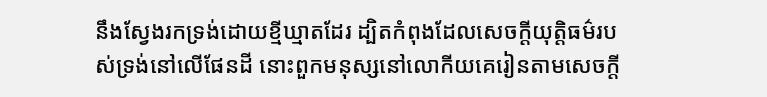នឹងស្វែងរកទ្រង់ដោយខ្មីឃ្មាតដែរ ដ្បិតកំពុងដែលសេចក្ដីយុត្តិធម៌របស់ទ្រង់នៅលើផែនដី នោះពួកមនុស្សនៅលោកីយគេរៀនតាមសេចក្ដី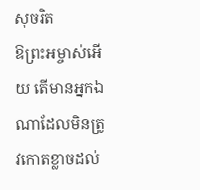សុចរិត
ឱព្រះអម្ចាស់អើយ តើមានអ្នកឯណាដែលមិនត្រូវកោតខ្លាចដល់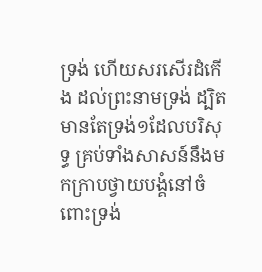ទ្រង់ ហើយសរសើរដំកើង ដល់ព្រះនាមទ្រង់ ដ្បិតមានតែទ្រង់១ដែលបរិសុទ្ធ គ្រប់ទាំងសាសន៍នឹងមកក្រាបថ្វាយបង្គំនៅចំពោះទ្រង់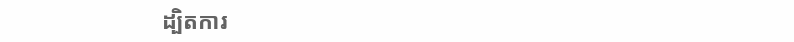ដ្បិតការ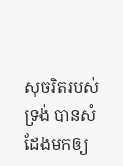សុចរិតរបស់ទ្រង់ បានសំដែងមកឲ្យ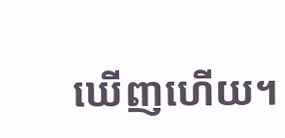ឃើញហើយ។